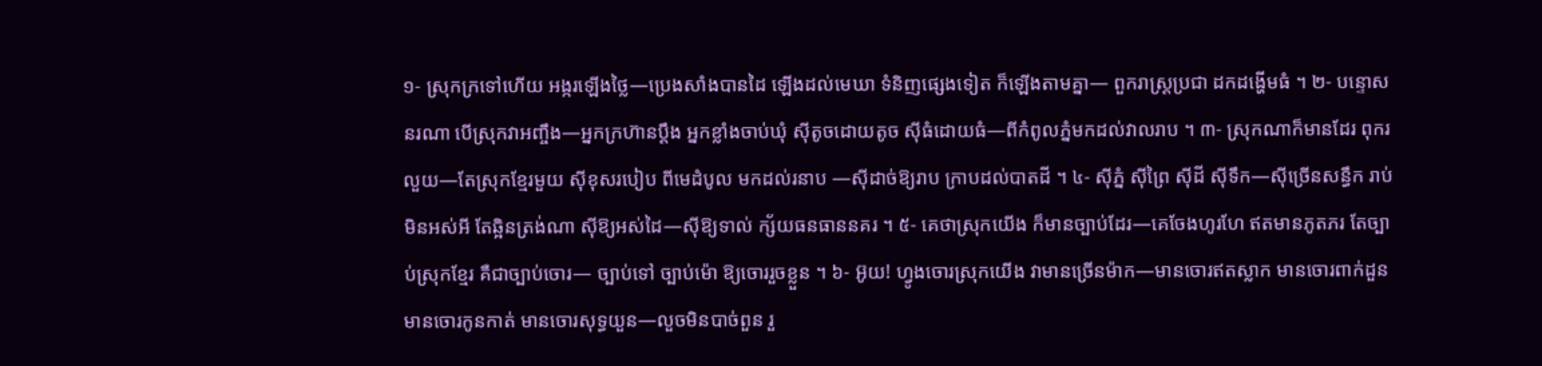១- ស្រុកក្រទៅហើយ អង្ករឡើងថ្លៃ—ប្រេងសាំងបានដៃ ឡើងដល់មេឃា ទំនិញផ្សេងទៀត ក៏ឡើងតាមគ្នា— ពួករាស្រ្តប្រជា ដកដង្ហើមធំ ។ ២- បន្ទោសនរណា បើស្រុកវាអញ្ចឹង—អ្នកក្រហ៊ានប្តឹង អ្នកខ្លាំងចាប់ឃុំ ស៊ីតូចដោយតូច ស៊ីធំដោយធំ—ពីកំពូលភ្នំមកដល់វាលរាប ។ ៣- ស្រុកណាក៏មានដែរ ពុករលួយ—តែស្រុកខ្មែរមួយ ស៊ីខុសរបៀប ពីមេដំបូល មកដល់រនាប —ស៊ីដាច់ឱ្យរាប ក្រាបដល់បាតដី ។ ៤- ស៊ីភ្នំ ស៊ីព្រៃ ស៊ីដី ស៊ីទឹក—ស៊ីច្រើនសន្ធឹក រាប់មិនអស់អី តែឆ្អិនត្រង់ណា ស៊ីឱ្យអស់ដៃ—ស៊ីឱ្យទាល់ ក្ស័យធនធាននគរ ។ ៥- គេថាស្រុកយើង ក៏មានច្បាប់ដែរ—គេចែងហូរហែ ឥតមានភូតភរ តែច្បាប់ស្រុកខ្មែរ គឺជាច្បាប់ចោរ— ច្បាប់ទៅ ច្បាប់ម៉ោ ឱ្យចោររួចខ្លួន ។ ៦- អ៊ូយ! ហ្វូងចោរស្រុកយើង វាមានច្រើនម៉ាក—មានចោរឥតស្លាក មានចោរពាក់ដួន មានចោរកូនកាត់ មានចោរសុទ្ធយួន—លួចមិនបាច់ពួន រួ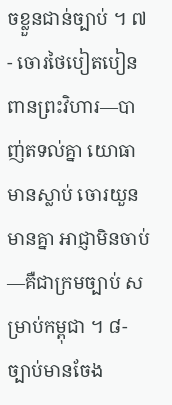ចខ្លួនជាន់ច្បាប់ ។ ៧- ចោរថៃបៀតបៀន ពានព្រះវិហារ—បាញ់តទល់គ្នា យោធាមានស្លាប់ ចោរយួនមានគ្នា អាជ្ញាមិនចាប់—គឺជាក្រមច្បាប់ សម្រាប់កម្ពុជា ។ ៨- ច្បាប់មានចែង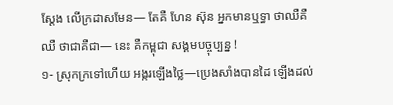ស្តែង លើក្រដាសមែន— តែគឺ ហែន ស៊ុន អ្នកមានឬទ្ធា ថាឈឺគឺឈឺ ថាជាគឺជា— នេះ គឺកម្ពុជា សង្គមបច្ចុប្បន្ន !
១- ស្រុកក្រទៅហើយ អង្ករឡើងថ្លៃ—ប្រេងសាំងបានដៃ ឡើងដល់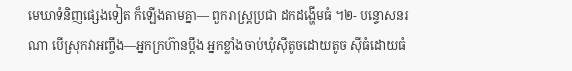មេឃាទំនិញផ្សេងទៀត ក៏ឡើងតាមគ្នា— ពួករាស្រ្តប្រជា ដកដង្ហើមធំ ។២- បន្ទោសនរណា បើស្រុកវាអញ្ចឹង—អ្នកក្រហ៊ានប្តឹង អ្នកខ្លាំងចាប់ឃុំស៊ីតូចដោយតូច ស៊ីធំដោយធំ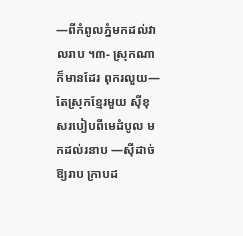—ពីកំពូលភ្នំមកដល់វាលរាប ។៣- ស្រុកណាក៏មានដែរ ពុករលួយ—តែស្រុកខ្មែរមួយ ស៊ីខុសរបៀបពីមេដំបូល មកដល់រនាប —ស៊ីដាច់ឱ្យរាប ក្រាបដ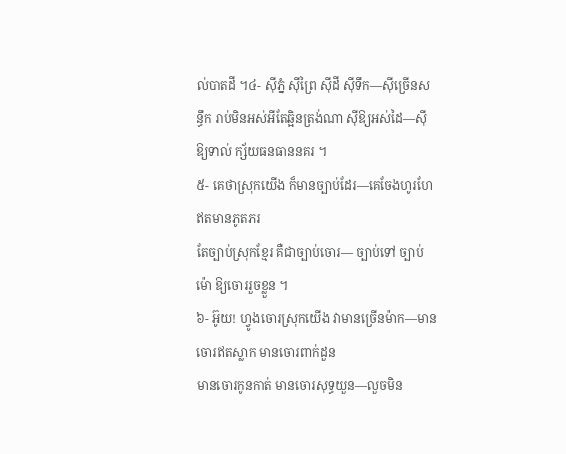ល់បាតដី ។៤- ស៊ីភ្នំ ស៊ីព្រៃ ស៊ីដី ស៊ីទឹក—ស៊ីច្រើនសន្ធឹក រាប់មិនអស់អីតែឆ្អិនត្រង់ណា ស៊ីឱ្យអស់ដៃ—ស៊ីឱ្យទាល់ ក្ស័យធនធាននគរ ។
៥- គេថាស្រុកយើង ក៏មានច្បាប់ដែរ—គេចែងហូរហែ ឥតមានភូតភរ
តែច្បាប់ស្រុកខ្មែរ គឺជាច្បាប់ចោរ— ច្បាប់ទៅ ច្បាប់ម៉ោ ឱ្យចោររួចខ្លួន ។
៦- អ៊ូយ! ហ្វូងចោរស្រុកយើង វាមានច្រើនម៉ាក—មានចោរឥតស្លាក មានចោរពាក់ដួន
មានចោរកូនកាត់ មានចោរសុទ្ធយួន—លួចមិន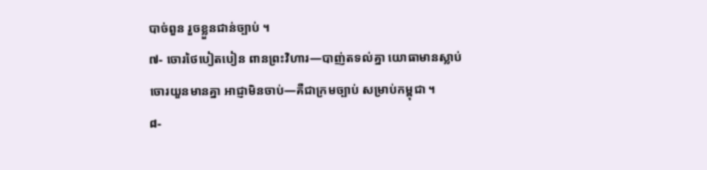បាច់ពួន រួចខ្លួនជាន់ច្បាប់ ។
៧- ចោរថៃបៀតបៀន ពានព្រះវិហារ—បាញ់តទល់គ្នា យោធាមានស្លាប់
ចោរយួនមានគ្នា អាជ្ញាមិនចាប់—គឺជាក្រមច្បាប់ សម្រាប់កម្ពុជា ។
៨-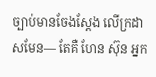ច្បាប់មានចែងស្តែង លើក្រដាសមែន— តែគឺ ហែន ស៊ុន អ្នក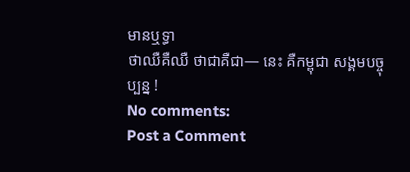មានឬទ្ធា
ថាឈឺគឺឈឺ ថាជាគឺជា— នេះ គឺកម្ពុជា សង្គមបច្ចុប្បន្ន !
No comments:
Post a Comment